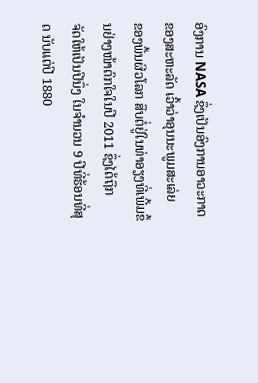ອົງການ NASA ຊຶ່ງເປັນອົງການອາວະກາດຂອງສະຫະລັດ ເວົ້າວ່າອຸນນະພູມສະເລ່ຍ
ຂອງພື້ນຜີວໂລກ ສືບຕໍ່ຢູ່ໃນທ່າອຽງທີ່ເພີ້ມຂຶ້ນຢ່າງໜ້າຕົກໃຈໃນປີ 2011 ຊຶ່ງໄດ້ຖືກ
ຈັດໃຫ້ເປັນປີນຶ່ງ ໃນຈໍານວນ 9 ປີທີ່ຮ້ອນທີ່ສຸດ ນັບແຕ່ປີ 1880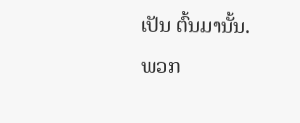ເປັນ ຕົ້ນມານັ້ນ.
ພວກ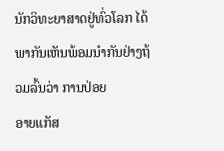ນັກວິທະຍາສາດຢູ່ທົ່ວໂລກ ໄດ້ພາກັນເຫັນພ້ອມນໍາກັນຢ່າງຖ້ວມລົ້ນວ່າ ການປ່ອຍ
ອາຍແກັສ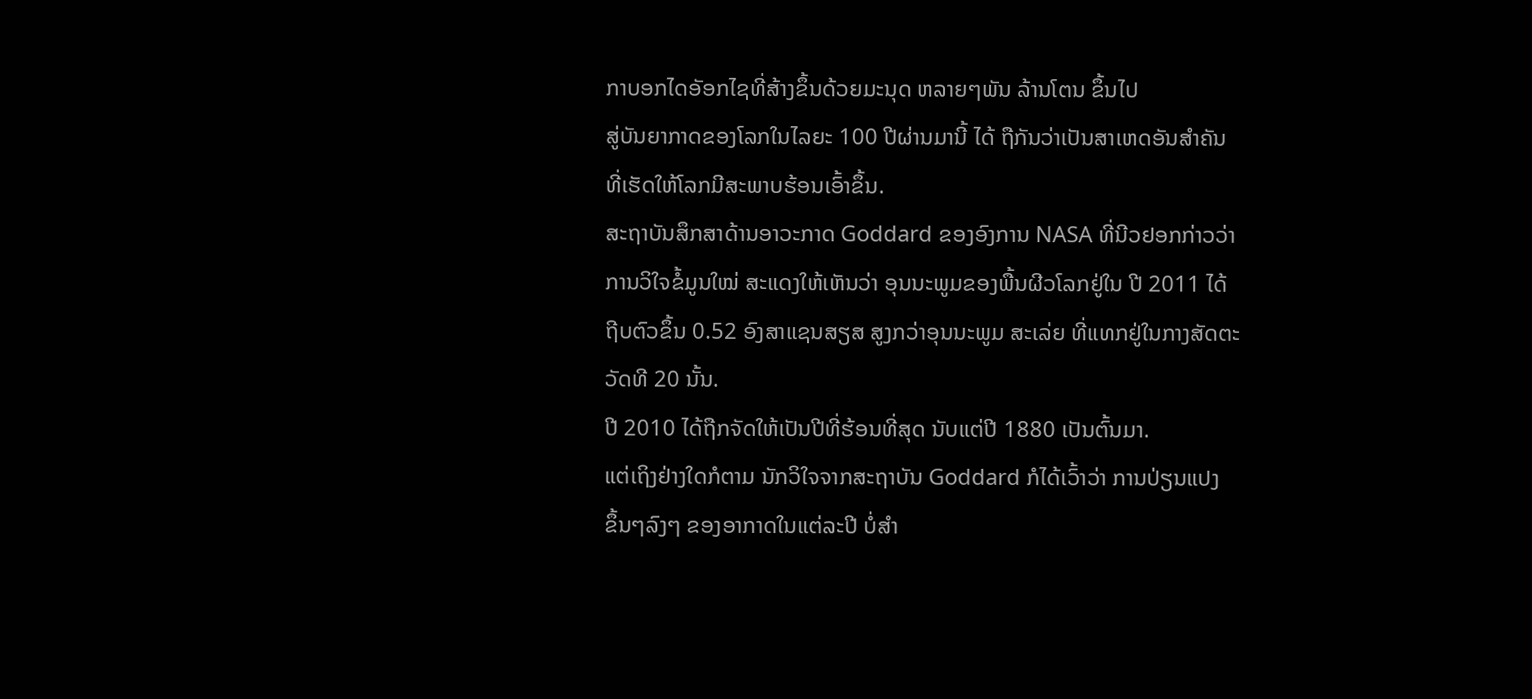ກາບອກໄດອັອກໄຊທີ່ສ້າງຂຶ້ນດ້ວຍມະນຸດ ຫລາຍໆພັນ ລ້ານໂຕນ ຂຶ້ນໄປ
ສູ່ບັນຍາກາດຂອງໂລກໃນໄລຍະ 100 ປີຜ່ານມານີ້ ໄດ້ ຖືກັນວ່າເປັນສາເຫດອັນສຳຄັນ
ທີ່ເຮັດໃຫ້ໂລກມີສະພາບຮ້ອນເອົ້າຂຶ້ນ.
ສະຖາບັນສຶກສາດ້ານອາວະກາດ Goddard ຂອງອົງການ NASA ທີ່ນີວຢອກກ່າວວ່າ
ການວິໃຈຂໍ້ມູນໃໝ່ ສະແດງໃຫ້ເຫັນວ່າ ອຸນນະພູມຂອງພື້ນຜີວໂລກຢູ່ໃນ ປີ 2011 ໄດ້
ຖີບຕົວຂຶ້ນ 0.52 ອົງສາແຊນສຽສ ສູງກວ່າອຸນນະພູມ ສະເລ່ຍ ທີ່ແທກຢູ່ໃນກາງສັດຕະ
ວັດທີ 20 ນັ້ນ.
ປີ 2010 ໄດ້ຖືກຈັດໃຫ້ເປັນປີທີ່ຮ້ອນທີ່ສຸດ ນັບແຕ່ປີ 1880 ເປັນຕົ້ນມາ.
ແຕ່ເຖິງຢ່າງໃດກໍຕາມ ນັກວິໃຈຈາກສະຖາບັນ Goddard ກໍໄດ້ເວົ້າວ່າ ການປ່ຽນແປງ
ຂຶ້ນໆລົງໆ ຂອງອາກາດໃນແຕ່ລະປີ ບໍ່ສໍາ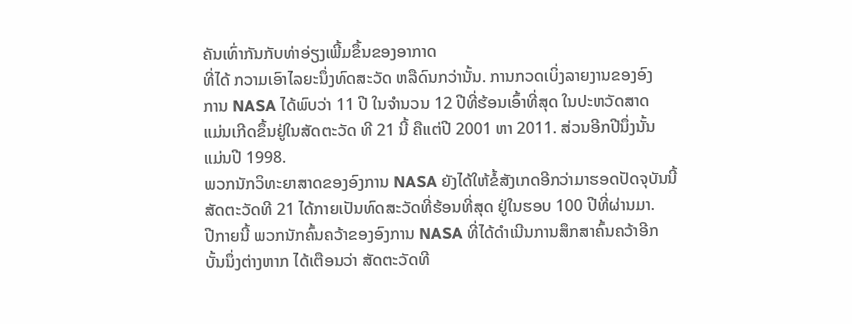ຄັນເທົ່າກັນກັບທ່າອ່ຽງເພີ້ມຂຶ້ນຂອງອາກາດ
ທີ່ໄດ້ ກວາມເອົາໄລຍະນຶ່ງທົດສະວັດ ຫລືດົນກວ່ານັ້ນ. ການກວດເບິ່ງລາຍງານຂອງອົງ
ການ NASA ໄດ້ພົບວ່າ 11 ປີ ໃນຈໍານວນ 12 ປີທີ່ຮ້ອນເອົ້າທີ່ສຸດ ໃນປະຫວັດສາດ
ແມ່ນເກີດຂຶ້ນຢູ່ໃນສັດຕະວັດ ທີ 21 ນີ້ ຄືແຕ່ປີ 2001 ຫາ 2011. ສ່ວນອີກປີນຶ່ງນັ້ນ
ແມ່ນປີ 1998.
ພວກນັກວິທະຍາສາດຂອງອົງການ NASA ຍັງໄດ້ໃຫ້ຂໍ້ສັງເກດອີກວ່າມາຮອດປັດຈຸບັນນີ້
ສັດຕະວັດທີ 21 ໄດ້ກາຍເປັນທົດສະວັດທີ່ຮ້ອນທີ່ສຸດ ຢູ່ໃນຮອບ 100 ປີທີ່ຜ່ານມາ.
ປີກາຍນີ້ ພວກນັກຄົ້ນຄວ້າຂອງອົງການ NASA ທີ່ໄດ້ດໍາເນີນການສຶກສາຄົ້ນຄວ້າອີກ
ບັ້ນນຶ່ງຕ່າງຫາກ ໄດ້ເຕືອນວ່າ ສັດຕະວັດທີ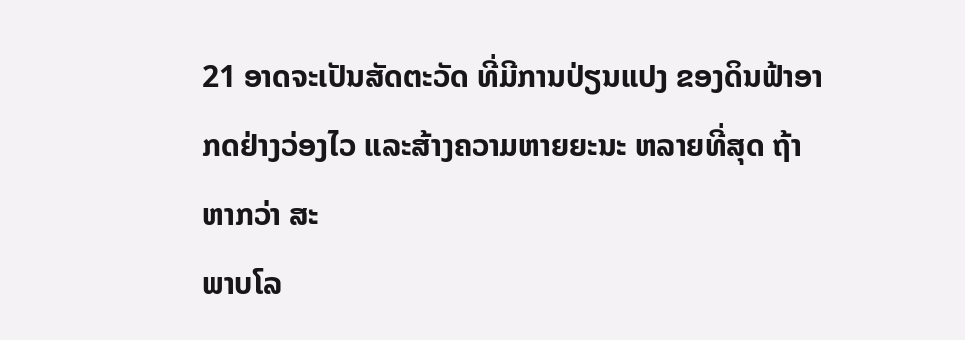21 ອາດຈະເປັນສັດຕະວັດ ທີ່ມີການປ່ຽນແປງ ຂອງດິນຟ້າອາກດຢ່າງວ່ອງໄວ ແລະສ້າງຄວາມຫາຍຍະນະ ຫລາຍທີ່ສຸດ ຖ້າຫາກວ່າ ສະ
ພາບໂລ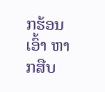ກຮ້ອນເອົ້າ ຫາກສືບ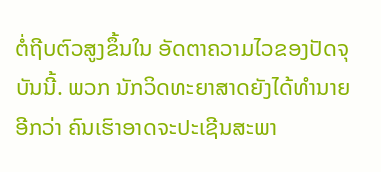ຕໍ່ຖີບຕົວສູງຂຶ້ນໃນ ອັດຕາຄວາມໄວຂອງປັດຈຸບັນນີ້. ພວກ ນັກວິດທະຍາສາດຍັງໄດ້ທໍານາຍອີກວ່າ ຄົນເຮົາອາດຈະປະເຊີນສະພາ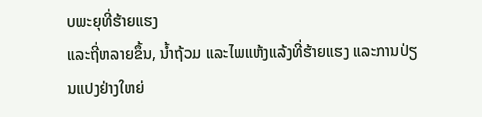ບພະຍຸທີ່ຮ້າຍແຮງ
ແລະຖີ່ຫລາຍຂຶ້ນ, ນໍ້າຖ້ວມ ແລະໄພແຫ້ງແລ້ງທີ່ຮ້າຍແຮງ ແລະການປ່ຽນແປງຢ່າງໃຫຍ່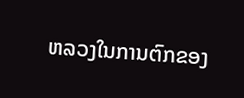ຫລວງໃນການຕົກຂອງ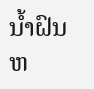ນໍ້າຝົນ ຫ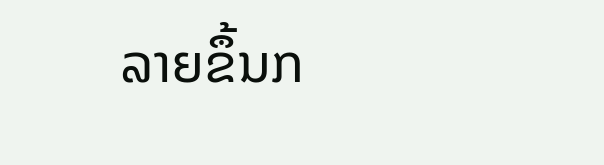ລາຍຂຶ້ນກ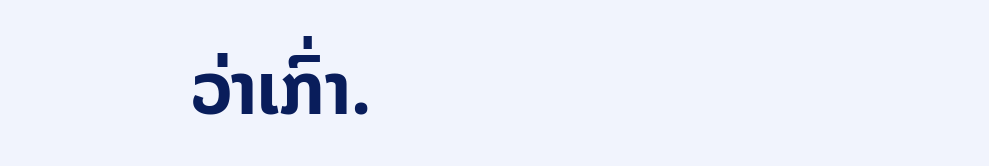ວ່າເກົ່າ.